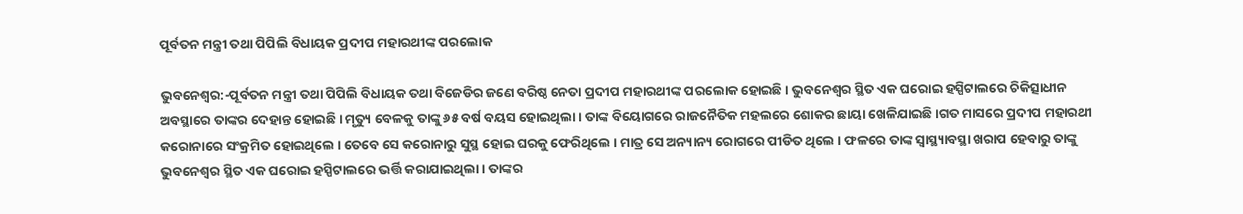ପୂର୍ବତନ ମନ୍ତ୍ରୀ ତଥା ପିପିଲି ବିଧାୟକ ପ୍ରଦୀପ ମହାରଥୀଙ୍କ ପରଲୋକ

ଭୁବନେଶ୍ବର:-ପୂର୍ବତନ ମନ୍ତ୍ରୀ ତଥା ପିପିଲି ବିଧାୟକ ତଥା ବିଜେଡିର ଜଣେ ବରିଷ୍ଠ ନେତା ପ୍ରଦୀପ ମହାରଥୀଙ୍କ ପରଲୋକ ହୋଇଛି । ଭୁବନେଶ୍ବର ସ୍ଥିତ ଏକ ଘରୋଇ ହସ୍ପିଟାଲରେ ଚିକିତ୍ସାଧୀନ ଅବସ୍ଥାରେ ତାଙ୍କର ଦେହାନ୍ତ ହୋଇଛି । ମୃତ୍ୟୁ ବେଳକୁ ତାଙ୍କୁ ୬୫ ବର୍ଷ ବୟସ ହୋଇଥିଲା । ତାଙ୍କ ବିୟୋଗରେ ରାଜନୈତିକ ମହଲରେ ଶୋକର ଛାୟା ଖେଳିଯାଇଛି ।ଗତ ମାସରେ ପ୍ରଦୀପ ମହାରଥୀ କରୋନାରେ ସଂକ୍ରମିତ ହୋଇଥିଲେ । ତେବେ ସେ କରୋନାରୁ ସୁସ୍ଥ ହୋଇ ଘରକୁ ଫେରିଥିଲେ । ମାତ୍ର ସେ ଅନ୍ୟାନ୍ୟ ରୋଗରେ ପୀଡିତ ଥିଲେ । ଫଳରେ ତାଙ୍କ ସ୍ବାସ୍ଥ୍ୟାବସ୍ଥା ଖରାପ ହେବାରୁ ତାଙ୍କୁ ଭୁବନେଶ୍ବର ସ୍ଥିତ ଏକ ଘରୋଇ ହସ୍ପିଟାଲରେ ଭର୍ତ୍ତି କରାଯାଇଥିଲା । ତାଙ୍କର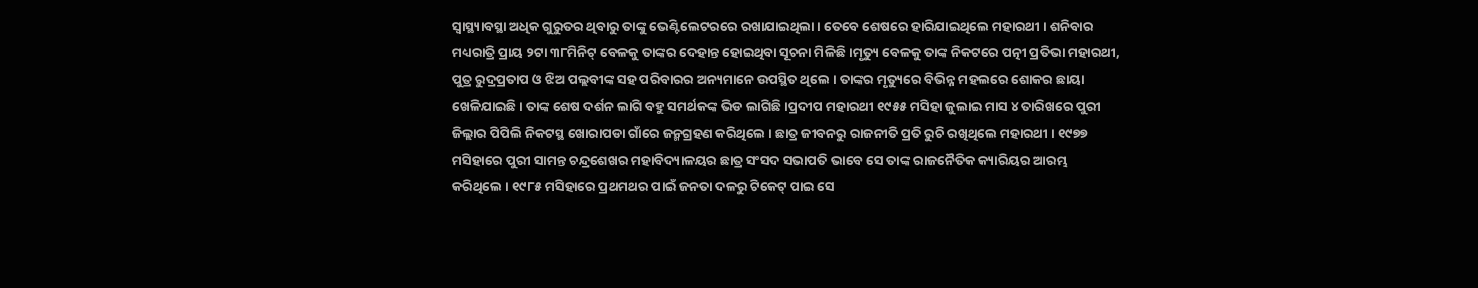ସ୍ବାସ୍ଥ୍ୟାବସ୍ଥା ଅଧିକ ଗୁରୁତର ଥିବାରୁ ତାଙ୍କୁ ଭେଣ୍ଟିଲେଟରରେ ରଖାଯାଇଥିଲା । ତେବେ ଶେଷରେ ହାରିଯାଇଥିଲେ ମହାରଥୀ । ଶନିବାର ମଧ୍ୟରାତ୍ରି ପ୍ରାୟ ୨ଟା ୩୮ମିନିଟ୍ ବେଳକୁ ତାଙ୍କର ଦେହାନ୍ତ ହୋଇଥିବା ସୂଚନା ମିଳିଛି ।ମୃତ୍ୟୁ ବେଳକୁ ତାଙ୍କ ନିକଟରେ ପତ୍ନୀ ପ୍ରତିଭା ମହାରଥୀ, ପୁତ୍ର ରୁଦ୍ରପ୍ରତାପ ଓ ଝିଅ ପଲ୍ଲବୀଙ୍କ ସହ ପରିବାରର ଅନ୍ୟମାନେ ଉପସ୍ଥିତ ଥିଲେ । ତାଙ୍କର ମୃତ୍ୟୁରେ ବିଭିନ୍ନ ମହଲରେ ଶୋକର ଛାୟା ଖେଳିଯାଇଛି । ତାଙ୍କ ଶେଷ ଦର୍ଶନ ଲାଗି ବହୁ ସମର୍ଥକଙ୍କ ଭିଡ ଲାଗିଛି ।ପ୍ରଦୀପ ମହାରଥୀ ୧୯୫୫ ମସିହା ଜୁଲାଇ ମାସ ୪ ତାରିଖରେ ପୁରୀ ଜିଲ୍ଲାର ପିପିଲି ନିକଟସ୍ଥ ଖୋରାପଡା ଗାଁରେ ଜନ୍ମଗ୍ରହଣ କରିଥିଲେ । ଛାତ୍ର ଜୀବନରୁ ରାଜନୀତି ପ୍ରତି ରୁଚି ରଖିଥିଲେ ମହାରଥୀ । ୧୯୭୭ ମସିହାରେ ପୁରୀ ସାମନ୍ତ ଚନ୍ଦ୍ରଶେଖର ମହାବିଦ୍ୟାଳୟର ଛାତ୍ର ସଂସଦ ସଭାପତି ଭାବେ ସେ ତାଙ୍କ ରାଜନୈତିକ କ୍ୟାରିୟର ଆରମ୍ଭ କରିଥିଲେ । ୧୯୮୫ ମସିହାରେ ପ୍ରଥମଥର ପାଇଁ ଜନତା ଦଳରୁ ଟିକେଟ୍ ପାଇ ସେ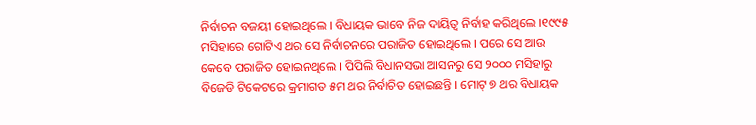ନିର୍ବାଚନ ବଜୟୀ ହୋଇଥିଲେ । ବିଧାୟକ ଭାବେ ନିଜ ଦାୟିତ୍ବ ନିର୍ବାହ କରିଥିଲେ ।୧୯୯୫ ମସିହାରେ ଗୋଟିଏ ଥର ସେ ନିର୍ବାଚନରେ ପରାଜିତ ହୋଇଥିଲେ । ପରେ ସେ ଆଉ କେବେ ପରାଜିତ ହୋଇନଥିଲେ । ପିପିଲି ବିଧାନସଭା ଆସନରୁ ସେ ୨୦୦୦ ମସିହାରୁ ବିଜେଡି ଟିକେଟରେ କ୍ରମାଗତ ୫ମ ଥର ନିର୍ବାଚିତ ହୋଇଛନ୍ତି । ମୋଟ୍ ୭ ଥର ବିଧାୟକ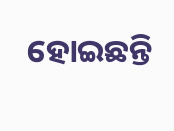ହୋଇଛନ୍ତି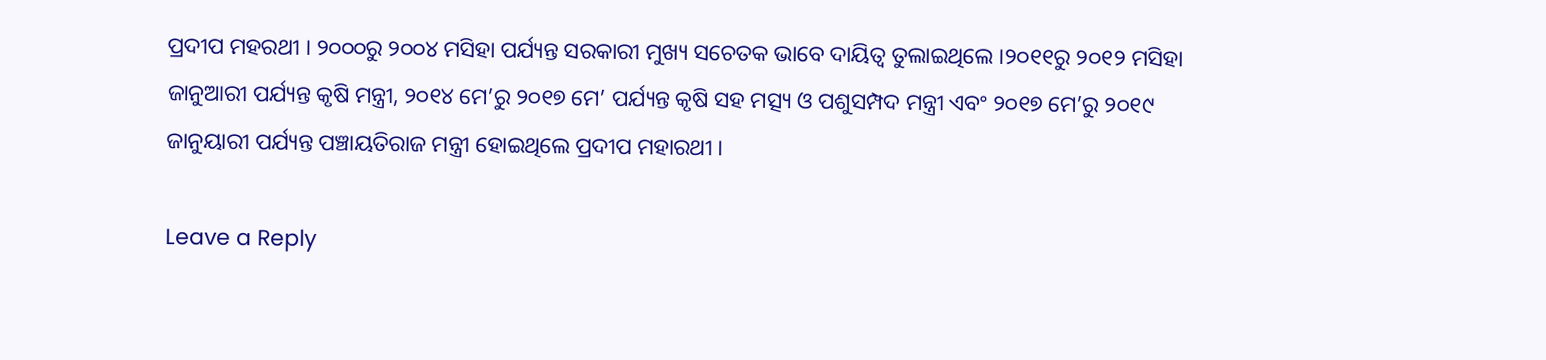ପ୍ରଦୀପ ମହରଥୀ । ୨୦୦୦ରୁ ୨୦୦୪ ମସିହା ପର୍ଯ୍ୟନ୍ତ ସରକାରୀ ମୁଖ୍ୟ ସଚେତକ ଭାବେ ଦାୟିତ୍ବ ତୁଲାଇଥିଲେ ।୨୦୧୧ରୁ ୨୦୧୨ ମସିହା ଜାନୁଆରୀ ପର୍ଯ୍ୟନ୍ତ କୃଷି ମନ୍ତ୍ରୀ, ୨୦୧୪ ମେ’ରୁ ୨୦୧୭ ମେ’ ପର୍ଯ୍ୟନ୍ତ କୃଷି ସହ ମତ୍ସ୍ୟ ଓ ପଶୁସମ୍ପଦ ମନ୍ତ୍ରୀ ଏବଂ ୨୦୧୭ ମେ’ରୁ ୨୦୧୯ ଜାନୁୟାରୀ ପର୍ଯ୍ୟନ୍ତ ପଞ୍ଚାୟତିରାଜ ମନ୍ତ୍ରୀ ହୋଇଥିଲେ ପ୍ରଦୀପ ମହାରଥୀ ।

Leave a Reply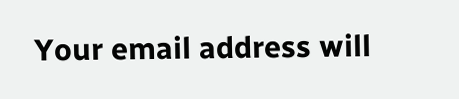Your email address will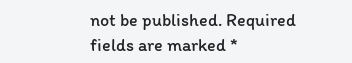not be published. Required fields are marked *